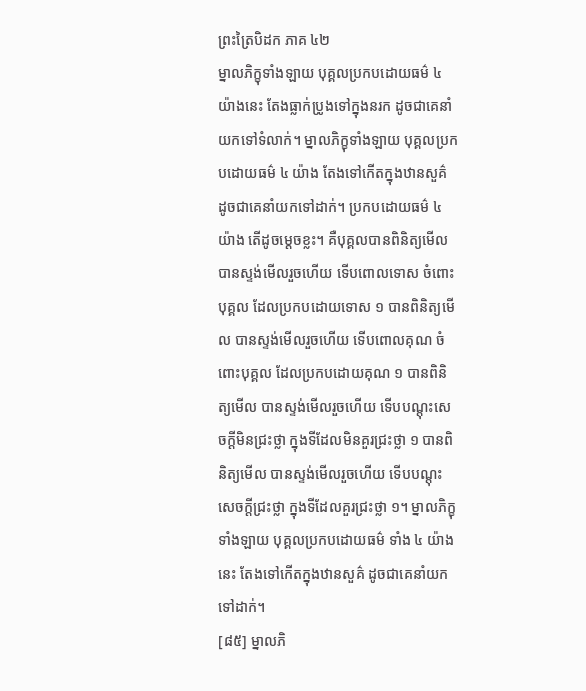ព្រះត្រៃបិដក ភាគ ៤២
ម្នាលភិក្ខុទាំងឡាយ បុគ្គលប្រកបដោយធម៌ ៤ យ៉ាងនេះ តែងធ្លាក់ប្រូងទៅក្នុងនរក ដូចជាគេនាំយកទៅទំលាក់។ ម្នាលភិក្ខុទាំងឡាយ បុគ្គលប្រកបដោយធម៌ ៤ យ៉ាង តែងទៅកើតក្នុងឋានសួគ៌ ដូចជាគេនាំយកទៅដាក់។ ប្រកបដោយធម៌ ៤ យ៉ាង តើដូចម្តេចខ្លះ។ គឺបុគ្គលបានពិនិត្យមើល បានស្ទង់មើលរួចហើយ ទើបពោលទោស ចំពោះបុគ្គល ដែលប្រកបដោយទោស ១ បានពិនិត្យមើល បានស្ទង់មើលរួចហើយ ទើបពោលគុណ ចំពោះបុគ្គល ដែលប្រកបដោយគុណ ១ បានពិនិត្យមើល បានស្ទង់មើលរួចហើយ ទើបបណ្តុះសេចក្តីមិនជ្រះថ្លា ក្នុងទីដែលមិនគួរជ្រះថ្លា ១ បានពិនិត្យមើល បានស្ទង់មើលរួចហើយ ទើបបណ្តុះសេចក្តីជ្រះថ្លា ក្នុងទីដែលគួរជ្រះថ្លា ១។ ម្នាលភិក្ខុទាំងឡាយ បុគ្គលប្រកបដោយធម៌ ទាំង ៤ យ៉ាងនេះ តែងទៅកើតក្នុងឋានសួគ៌ ដូចជាគេនាំយកទៅដាក់។
[៨៥] ម្នាលភិ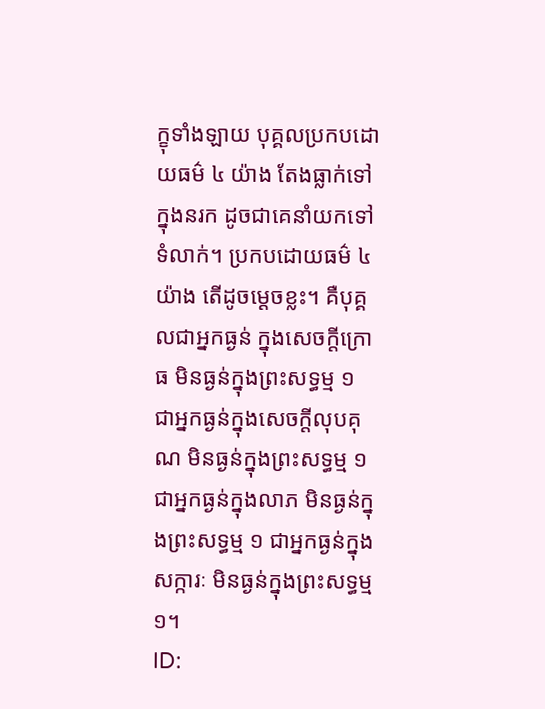ក្ខុទាំងឡាយ បុគ្គលប្រកបដោយធម៌ ៤ យ៉ាង តែងធ្លាក់ទៅក្នុងនរក ដូចជាគេនាំយកទៅទំលាក់។ ប្រកបដោយធម៌ ៤ យ៉ាង តើដូចម្តេចខ្លះ។ គឺបុគ្គលជាអ្នកធ្ងន់ ក្នុងសេចក្តីក្រោធ មិនធ្ងន់ក្នុងព្រះសទ្ធម្ម ១ ជាអ្នកធ្ងន់ក្នុងសេចក្តីលុបគុណ មិនធ្ងន់ក្នុងព្រះសទ្ធម្ម ១ ជាអ្នកធ្ងន់ក្នុងលាភ មិនធ្ងន់ក្នុងព្រះសទ្ធម្ម ១ ជាអ្នកធ្ងន់ក្នុងសក្ការៈ មិនធ្ងន់ក្នុងព្រះសទ្ធម្ម ១។
ID: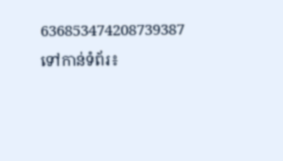636853474208739387
ទៅកាន់ទំព័រ៖